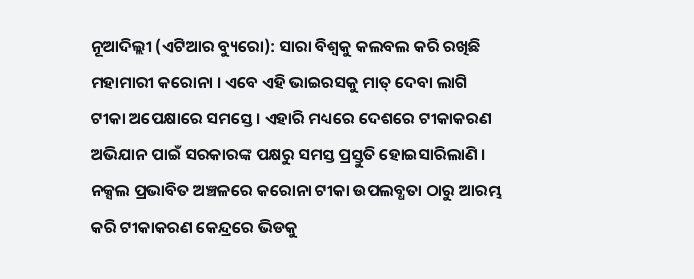ନୂଆଦିଲ୍ଲୀ (ଏଟିଆର ବ୍ୟୁରୋ): ସାରା ବିଶ୍ୱକୁ କଲବଲ କରି ରଖିଛି ମହାମାରୀ କରୋନା । ଏବେ ଏହି ଭାଇରସକୁ ମାତ୍ ଦେବା ଲାଗି ଟୀକା ଅପେକ୍ଷାରେ ସମସ୍ତେ । ଏହାରି ମଧ୍ୟରେ ଦେଶରେ ଟୀକାକରଣ ଅଭିଯାନ ପାଇଁ ସରକାରଙ୍କ ପକ୍ଷରୁ ସମସ୍ତ ପ୍ରସ୍ତୁତି ହୋଇସାରିଲାଣି । ନକ୍ସଲ ପ୍ରଭାବିତ ଅଞ୍ଚଳରେ କରୋନା ଟୀକା ଉପଲବ୍ଧତା ଠାରୁ ଆରମ୍ଭ କରି ଟୀକାକରଣ କେନ୍ଦ୍ରରେ ଭିଡକୁ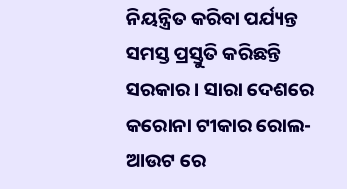ନିୟନ୍ତ୍ରିତ କରିବା ପର୍ଯ୍ୟନ୍ତ ସମସ୍ତ ପ୍ରସ୍ତୁତି କରିଛନ୍ତି ସରକାର । ସାରା ଦେଶରେ କରୋନା ଟୀକାର ରୋଲ-ଆଉଟ ରେ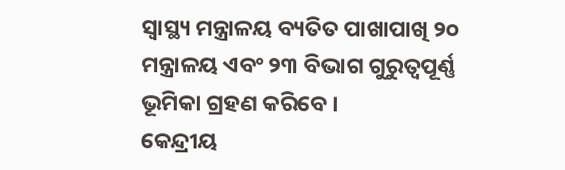ସ୍ୱାସ୍ଥ୍ୟ ମନ୍ତ୍ରାଳୟ ବ୍ୟତିତ ପାଖାପାଖି ୨୦ ମନ୍ତ୍ରାଳୟ ଏବଂ ୨୩ ବିଭାଗ ଗୁରୁତ୍ୱପୂର୍ଣ୍ଣ ଭୂମିକା ଗ୍ରହଣ କରିବେ ।
କେନ୍ଦ୍ରୀୟ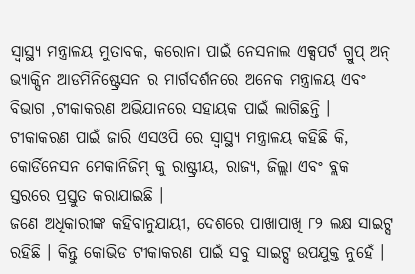ସ୍ୱାସ୍ଥ୍ୟ ମନ୍ତ୍ରାଳୟ ମୁତାବକ, କରୋନା ପାଇଁ ନେସନାଲ ଏକ୍ସପର୍ଟ ଗ୍ରୁପ୍ ଅନ୍ ଭ୍ୟାକ୍ସିନ ଆଡମିନିଷ୍ଟ୍ରେସନ ର ମାର୍ଗଦର୍ଶନରେ ଅନେକ ମନ୍ତ୍ରାଳୟ ଏବଂ ବିଭାଗ ,ଟୀକାକରଣ ଅଭିଯାନରେ ସହାୟକ ପାଇଁ ଲାଗିଛନ୍ତି ।
ଟୀକାକରଣ ପାଇଁ ଜାରି ଏସଓପି ରେ ସ୍ୱାସ୍ଥ୍ୟ ମନ୍ତ୍ରାଳୟ କହିଛି କି, କୋର୍ଡିନେସନ ମେକାନିଜିମ୍ କୁ ରାଷ୍ଟ୍ରୀୟ, ରାଜ୍ୟ, ଜିଲ୍ଲା ଏବଂ ବ୍ଲକ ସ୍ତରରେ ପ୍ରସ୍ତୁତ କରାଯାଇଛି ।
ଜଣେ ଅଧିକାରୀଙ୍କ କହିବାନୁଯାୟୀ, ଦେଶରେ ପାଖାପାଖି ୮୨ ଲକ୍ଷ ସାଇଟ୍ସ ରହିଛି । କିନ୍ତୁ କୋଭିଡ ଟୀକାକରଣ ପାଇଁ ସବୁ ସାଇଟ୍ସ ଉପଯୁକ୍ତ ନୁହେଁ ।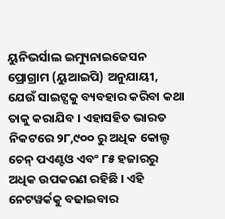ୟୁନିଭର୍ସାଲ ଇମ୍ୟୁନାଇଜେସନ ପ୍ରୋଗ୍ରାମ (ୟୁଆଇପି) ଅନୁଯାୟୀ, ଯେଉଁ ସାଇଟ୍ସକୁ ବ୍ୟବହାର କରିବା କଥା ତାକୁ କରାଯିବ । ଏହାସହିତ ଭାରତ ନିକଟରେ ୨୮,୯୦୦ ରୁ ଅଧିକ କୋଲ୍ଡ ଚେନ୍ ପଏଣ୍ଟଓ ଏବଂ ୮୫ ହଜାରରୁ ଅଧିକ ଉପକରଣ ରହିଛି । ଏହି ନେଟୱର୍କକୁ ବଢାଇବାର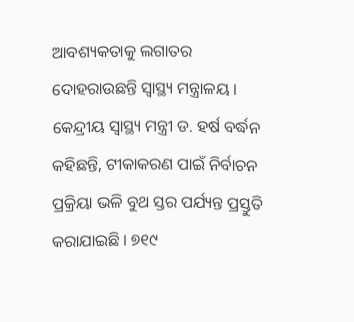ଆବଶ୍ୟକତାକୁ ଲଗାତର ଦୋହରାଉଛନ୍ତି ସ୍ୱାସ୍ଥ୍ୟ ମନ୍ତ୍ରାଳୟ ।
କେନ୍ଦ୍ରୀୟ ସ୍ୱାସ୍ଥ୍ୟ ମନ୍ତ୍ରୀ ଡ. ହର୍ଷ ବର୍ଦ୍ଧନ କହିଛନ୍ତି, ଟୀକାକରଣ ପାଇଁ ନିର୍ବାଚନ ପ୍ରକ୍ରିୟା ଭଳି ବୁଥ ସ୍ତର ପର୍ଯ୍ୟନ୍ତ ପ୍ରସ୍ତୁତି କରାଯାଇଛି । ୭୧୯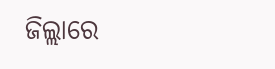ଜିଲ୍ଲାରେ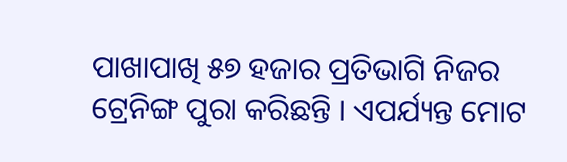ପାଖାପାଖି ୫୭ ହଜାର ପ୍ରତିଭାଗି ନିଜର ଟ୍ରେନିଙ୍ଗ ପୁରା କରିଛନ୍ତି । ଏପର୍ଯ୍ୟନ୍ତ ମୋଟ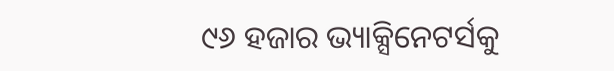୯୬ ହଜାର ଭ୍ୟାକ୍ସିନେଟର୍ସକୁ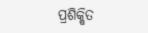ପ୍ରଶିକ୍ଷିତ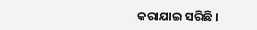କରାଯାଇ ସରିଛି ।